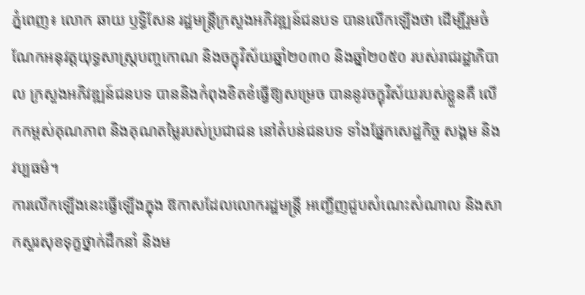ភ្នំពេញ៖ លោក ឆាយ ឫទ្ធិសែន រដ្ឋមន្រ្ដីក្រសួងអភិវឌ្ឍន៍ជនបទ បានលើកឡើងថា ដើម្បីរួមចំណែកអនុវត្តយុទ្ធសាស្រ្តបញ្ចកោណ និងចក្ខុវិស័យឆ្នាំ២០៣០ និងឆ្នាំ២០៥០ របស់រាជរដ្ឋាភិបាល ក្រសួងអភិវឌ្ឍន៍ជនបទ បាននិងកំពុងខិតខំធ្វើឱ្យសម្រេច បាននូវចក្ខុវិស័យរបស់ខ្លួនគឺ លើកកម្ពស់គុណភាព និងគុណតម្លៃរបស់ប្រជាជន នៅតំបន់ជនបទ ទាំងផ្នែកសេដ្ឋកិច្ច សង្គម និងវប្បធម៌។
ការលើកឡើងនេះធ្វើឡើងក្នុង ឱកាសដែលលោករដ្ឋមន្រ្តី អញ្ជើញជួបសំណេះសំណាល និងសាកសួរសុខទុក្ខថ្នាក់ដឹកនាំ និងម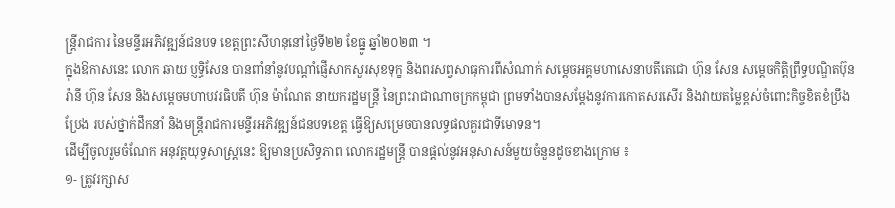ន្ត្រីរាជការ នៃមន្ទីរអភិវឌ្ឍន៍ជនបទ ខេត្តព្រះសីហនុនៅថ្ងៃទី២២ ខែធ្នូ ឆ្នាំ២០២៣ ។
ក្នុងឱកាសនេះ លោក ឆាយ ប្ញទ្ធិសែន បានពាំនាំនូវបណ្ដាំផ្ញើសាកសួរសុខទុក្ខ និងពរសព្វសាធុការពីសំណាក់ សម្តេចអគ្គមហាសេនាបតីតេជោ ហ៊ុន សែន សម្តេចកិត្តិព្រឹទ្ធបណ្ឌិតប៊ុន រ៉ានី ហ៊ុន សែន និងសម្តេចមហាបវរធិបតី ហ៊ុន ម៉ាណែត នាយករដ្ឋមន្រ្ដី នៃព្រះរាជាណាចក្រកម្ពុជា ព្រមទាំងបានសម្ដែងនូវការកោតសរសើរ និងវាយតម្លៃខ្ពស់ចំពោះកិច្ចខិតខំប្រឹងប្រែង របស់ថ្នាក់ដឹកនាំ និងមន្ត្រីរាជការមន្ទីរអភិវឌ្ឍន៍ជនបទខេត្ត ធ្វើឱ្យសម្រេចបានលទ្ធផលគួរជាទីមោទន។
ដើម្បីចូលរួមចំណែក អនុវត្តយុទ្ធសាស្រ្ដនេះ ឱ្យមានប្រសិទ្ធភាព លោករដ្ឋមន្រ្ដី បានផ្ដល់នូវអនុសាសន៍មួយចំនួនដូចខាងក្រោម ៖
១- ត្រូវរក្សាស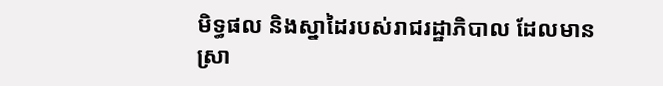មិទ្ធផល និងស្នាដៃរបស់រាជរដ្ឋាភិបាល ដែលមានស្រា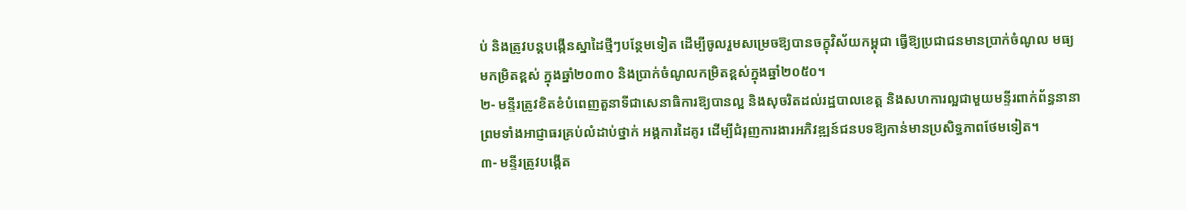ប់ និងត្រូវបន្តបង្កើនស្នាដៃថ្មីៗបន្ថែមទៀត ដើម្បីចូលរួមសម្រេចឱ្យបានចក្ខុវិស័យកម្ពុជា ធ្វើឱ្យប្រជាជនមានប្រាក់ចំណូល មធ្យមកម្រិតខ្ពស់ ក្នុងឆ្នាំ២០៣០ និងប្រាក់ចំណូលកម្រិតខ្ពស់ក្នុងឆ្នាំ២០៥០។
២- មន្ទីរត្រូវខិតខំបំពេញតួនាទីជាសេនាធិការឱ្យបានល្អ និងសុចរិតដល់រដ្ឋបាលខេត្ត និងសហការល្អជាមួយមន្ទីរពាក់ព័ន្ធនានា ព្រមទាំងអាជ្ញាធរគ្រប់លំដាប់ថ្នាក់ អង្គការដៃគូរ ដើម្បីជំរុញការងារអភិវឌ្ឍន៍ជនបទឱ្យកាន់មានប្រសិទ្ធភាពថែមទៀត។
៣- មន្ទីរត្រូវបង្កើត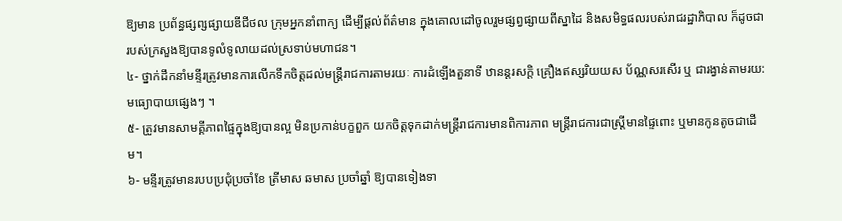ឱ្យមាន ប្រព័ន្ធផ្សព្សផ្សាយឌីជីថល ក្រុមអ្នកនាំពាក្យ ដើម្បីផ្ដល់ព័ត៌មាន ក្នុងគោលដៅចូលរួមផ្សព្វផ្សាយពីស្នាដៃ និងសមិទ្ធផលរបស់រាជរដ្ឋាភិបាល ក៏ដូចជារបស់ក្រសួងឱ្យបានទូលំទូលាយដល់ស្រទាប់មហាជន។
៤- ថ្នាក់ដឹកនាំមន្ទីរត្រូវមានការលើកទឹកចិត្តដល់មន្ត្រីរាជការតាមរយៈ ការដំឡើងតួនាទី ឋានន្ដរសក្ដិ គ្រឿងឥស្សរិយយស ប័ណ្ណសរសើរ ឬ ជារង្វាន់តាមរយ: មធ្យោបាយផ្សេងៗ ។
៥- ត្រូវមានសាមគ្គីភាពផ្ទៃក្នុងឱ្យបានល្អ មិនប្រកាន់បក្ខពួក យកចិត្តទុកដាក់មន្ត្រីរាជការមានពិការភាព មន្ដ្រីរាជការជាស្រ្ដីមានផ្ទៃពោះ ឬមានកូនតូចជាដើម។
៦- មន្ទីរត្រូវមានរបបប្រជុំប្រចាំខែ ត្រីមាស ឆមាស ប្រចាំឆ្នាំ ឱ្យបានទៀងទា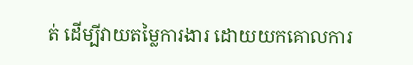ត់ ដើម្បីវាយតម្លៃការងារ ដោយយកគោលការ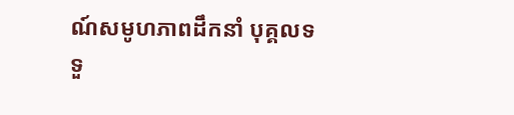ណ៍សមូហភាពដឹកនាំ បុគ្គលទទួ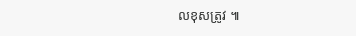លខុសត្រូវ ៕